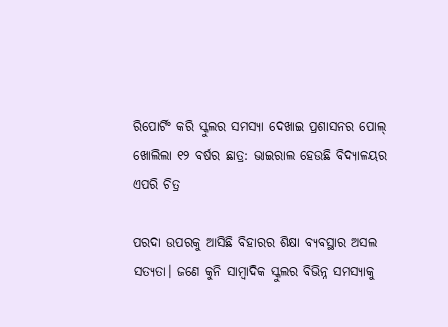ରିପୋର୍ଟିଂ କରି ସ୍କୁଲର ସମସ୍ୟା ଦେଖାଇ ପ୍ରଶାସନର ପୋଲ୍ ଖୋଲିଲା ୧୨ ବର୍ଷର ଛାତ୍ର: ଭାଇରାଲ ହେଉଛି ବିଦ୍ୟାଳୟର ଏପରି ଚିତ୍ର

ପରଦା ଉପରକୁ ଆସିଛି ବିହାରର ଶିକ୍ଷା ବ୍ୟବସ୍ଥାର ଅସଲ ସତ୍ୟତା। ଜଣେ କୁନି ସାମ୍ବାଦିକ ସ୍କୁଲର ବିଭିନ୍ନ ସମସ୍ୟାକୁ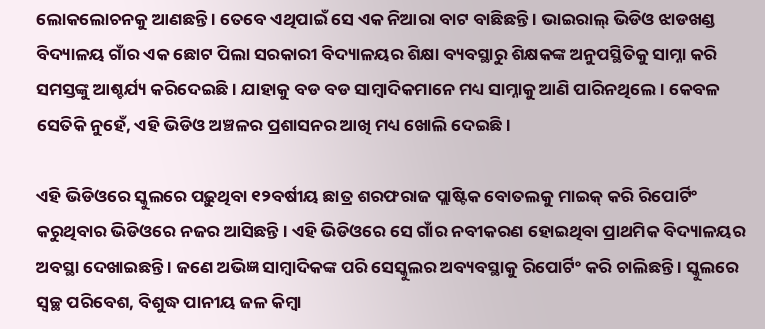ଲୋକଲୋଚନକୁ ଆଣଛନ୍ତି । ତେବେ ଏଥିପାଇଁ ସେ ଏକ ନିଆରା ବାଟ ବାଛିଛନ୍ତି । ଭାଇରାଲ୍ ଭିଡିଓ ଝାଡଖଣ୍ଡ ବିଦ୍ୟାଳୟ ଗାଁର ଏକ ଛୋଟ ପିଲା ସରକାରୀ ବିଦ୍ୟାଳୟର ଶିକ୍ଷା ବ୍ୟବସ୍ଥାରୁ ଶିକ୍ଷକଙ୍କ ଅନୁପସ୍ଥିତିକୁ ସାମ୍ନା କରି ସମସ୍ତଙ୍କୁ ଆଶ୍ଚର୍ଯ୍ୟ କରିଦେଇଛି। ଯାହାକୁ ବଡ ବଡ ସାମ୍ବାଦିକମାନେ ମଧ୍ୟ ସାମ୍ନାକୁ ଆଣି ପାରିନଥିଲେ। କେବଳ ସେତିକି ନୁହେଁ, ଏହି ଭିଡିଓ ଅଞ୍ଚଳର ପ୍ରଶାସନର ଆଖି ମଧ୍ୟ ଖୋଲି ଦେଇଛି ।

ଏହି ଭିଡିଓରେ ସ୍କୁଲରେ ପଢ଼ୁଥିବା ୧୨ବର୍ଷୀୟ ଛାତ୍ର ଶରଫରାଜ ପ୍ଲାଷ୍ଟିକ ବୋତଲକୁ ମାଇକ୍ କରି ରିପୋର୍ଟିଂ କରୁଥିବାର ଭିଡିଓରେ ନଜର ଆସିଛନ୍ତି । ଏହି ଭିଡିଓରେ ସେ ଗାଁର ନବୀକରଣ ହୋଇଥିବା ପ୍ରାଥମିକ ବିଦ୍ୟାଳୟର ଅବସ୍ଥା ଦେଖାଇଛନ୍ତି । ଜଣେ ଅଭିଜ୍ଞ ସାମ୍ବାଦିକଙ୍କ ପରି ସେସ୍କୁଲର ଅବ୍ୟବସ୍ଥାକୁ ରିପୋର୍ଟିଂ କରି ଚାଲିଛନ୍ତି । ସ୍କୁଲରେ ସ୍ୱଚ୍ଛ ପରିବେଶ, ବିଶୁଦ୍ଧ ପାନୀୟ ଜଳ କିମ୍ବା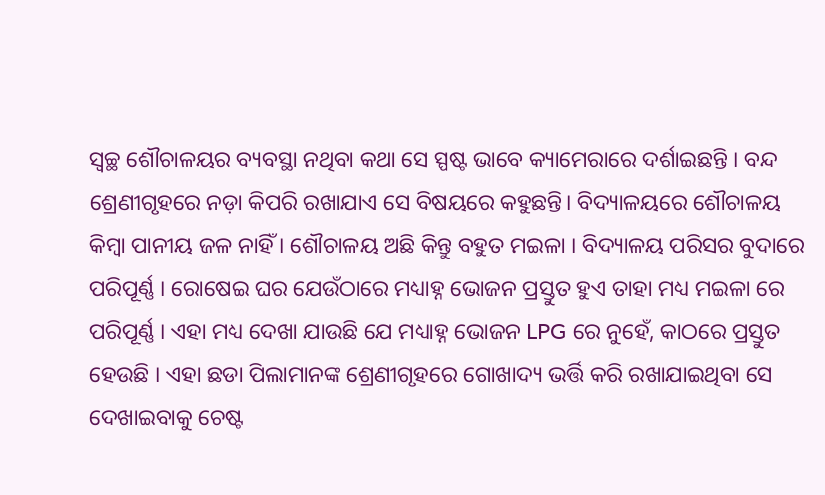ସ୍ୱଚ୍ଛ ଶୌଚାଳୟର ବ୍ୟବସ୍ଥା ନଥିବା କଥା ସେ ସ୍ପଷ୍ଟ ଭାବେ କ୍ୟାମେରାରେ ଦର୍ଶାଇଛନ୍ତି । ବନ୍ଦ ଶ୍ରେଣୀଗୃହରେ ନଡ଼ା କିପରି ରଖାଯାଏ ସେ ବିଷୟରେ କହୁଛନ୍ତି। ବିଦ୍ୟାଳୟରେ ଶୌଚାଳୟ କିମ୍ବା ପାନୀୟ ଜଳ ନାହିଁ । ଶୌଚାଳୟ ଅଛି କିନ୍ତୁ ବହୁତ ମଇଳା । ବିଦ୍ୟାଳୟ ପରିସର ବୁଦାରେ ପରିପୂର୍ଣ୍ଣ । ରୋଷେଇ ଘର ଯେଉଁଠାରେ ମଧ୍ୟାହ୍ନ ଭୋଜନ ପ୍ରସ୍ତୁତ ହୁଏ ତାହା ମଧ୍ୟ ମଇଳା ରେ ପରିପୂର୍ଣ୍ଣ । ଏହା ମଧ୍ୟ ଦେଖା ଯାଉଛି ଯେ ମଧ୍ୟାହ୍ନ ଭୋଜନ LPG ରେ ନୁହେଁ, କାଠରେ ପ୍ରସ୍ତୁତ ହେଉଛି । ଏହା ଛଡା ପିଲାମାନଙ୍କ ଶ୍ରେଣୀଗୃହରେ ଗୋଖାଦ୍ୟ ଭର୍ତ୍ତି କରି ରଖାଯାଇଥିବା ସେ ଦେଖାଇବାକୁ ଚେଷ୍ଟ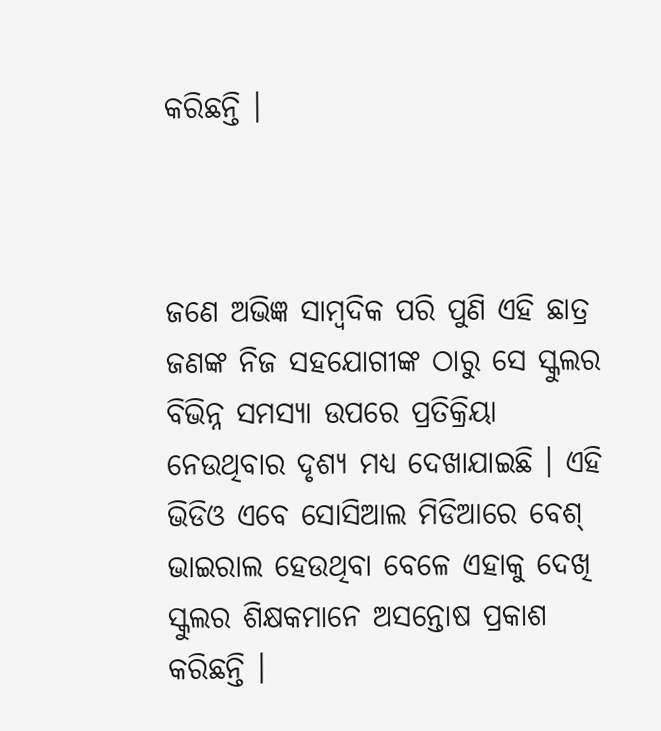କରିଛନ୍ତି ।



ଜଣେ ଅଭିଜ୍ଞ ସାମ୍ବଦିକ ପରି ପୁଣି ଏହି ଛାତ୍ର ଜଣଙ୍କ ନିଜ ସହଯୋଗୀଙ୍କ ଠାରୁ ସେ ସ୍କୁଲର ବିଭିନ୍ନ ସମସ୍ୟା ଉପରେ ପ୍ରତିକ୍ରିୟା ନେଉଥିବାର ଦୃଶ୍ୟ ମଧ୍ୟ ଦେଖାଯାଇଛି । ଏହି ଭିଡିଓ ଏବେ ସୋସିଆଲ ମିଡିଆରେ ବେଶ୍ ଭାଇରାଲ ହେଉଥିବା ବେଳେ ଏହାକୁ ଦେଖି ସ୍କୁଲର ଶିକ୍ଷକମାନେ ଅସନ୍ତୋଷ ପ୍ରକାଶ କରିଛନ୍ତି ।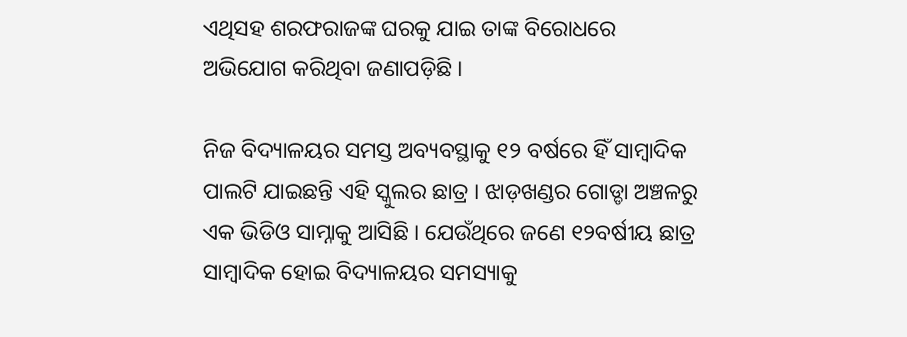ଏଥିସହ ଶରଫରାଜଙ୍କ ଘରକୁ ଯାଇ ତାଙ୍କ ବିରୋଧରେ ଅଭିଯୋଗ କରିଥିବା ଜଣାପଡ଼ିଛି ।

ନିଜ ବିଦ୍ୟାଳୟର ସମସ୍ତ ଅବ୍ୟବସ୍ଥାକୁ ୧୨ ବର୍ଷରେ ହିଁ ସାମ୍ବାଦିକ ପାଲଟି ଯାଇଛନ୍ତି ଏହି ସ୍କୁଲର ଛାତ୍ର । ଝାଡ଼ଖଣ୍ଡର ଗୋଡ୍ଡା ଅଞ୍ଚଳରୁ ଏକ ଭିଡିଓ ସାମ୍ନାକୁ ଆସିଛି । ଯେଉଁଥିରେ ଜଣେ ୧୨ବର୍ଷୀୟ ଛାତ୍ର ସାମ୍ବାଦିକ ହୋଇ ବିଦ୍ୟାଳୟର ସମସ୍ୟାକୁ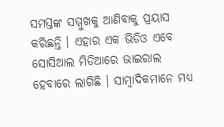ସମସ୍ତଙ୍କ ସମ୍ମୁଖକୁ ଆଣିବାକୁ ପ୍ରୟାସ କରିଛନ୍ତି । ଏହାର ଏକ ଭିଡିଓ ଏବେ ସୋସିଆଲ ମିଡିଆରେ ଭାଇରାଲ ହେବାରେ ଲାଗିଛି । ସାମ୍ବାଦିକମାନେ ମଧ୍ୟ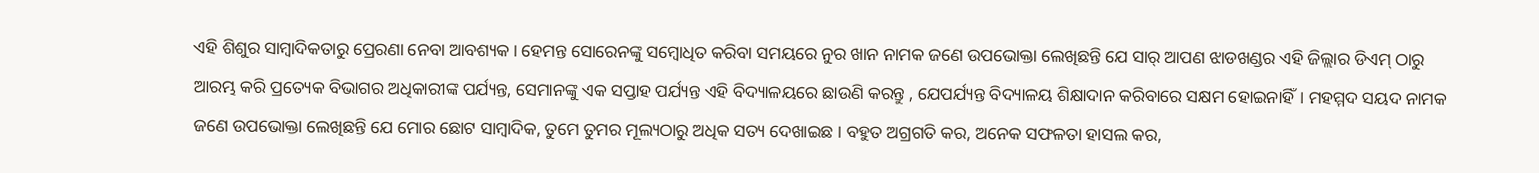ଏହି ଶିଶୁର ସାମ୍ବାଦିକତାରୁ ପ୍ରେରଣା ନେବା ଆବଶ୍ୟକ। ହେମନ୍ତ ସୋରେନଙ୍କୁ ସମ୍ବୋଧିତ କରିବା ସମୟରେ ନୁର ଖାନ ନାମକ ଜଣେ ଉପଭୋକ୍ତା ଲେଖିଛନ୍ତି ଯେ ସାର୍ ଆପଣ ଝାଡଖଣ୍ଡର ଏହି ଜିଲ୍ଲାର ଡିଏମ୍ ଠାରୁ ଆରମ୍ଭ କରି ପ୍ରତ୍ୟେକ ବିଭାଗର ଅଧିକାରୀଙ୍କ ପର୍ଯ୍ୟନ୍ତ, ସେମାନଙ୍କୁ ଏକ ସପ୍ତାହ ପର୍ଯ୍ୟନ୍ତ ଏହି ବିଦ୍ୟାଳୟରେ ଛାଉଣି କରନ୍ତୁ , ଯେପର୍ଯ୍ୟନ୍ତ ବିଦ୍ୟାଳୟ ଶିକ୍ଷାଦାନ କରିବାରେ ସକ୍ଷମ ହୋଇନାହିଁ। ମହମ୍ମଦ ସୟଦ ନାମକ ଜଣେ ଉପଭୋକ୍ତା ଲେଖିଛନ୍ତି ଯେ ମୋର ଛୋଟ ସାମ୍ବାଦିକ, ତୁମେ ତୁମର ମୂଲ୍ୟଠାରୁ ଅଧିକ ସତ୍ୟ ଦେଖାଇଛ । ବହୁତ ଅଗ୍ରଗତି କର, ଅନେକ ସଫଳତା ହାସଲ କର,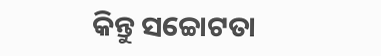କିନ୍ତୁ ସଚ୍ଚୋଟତା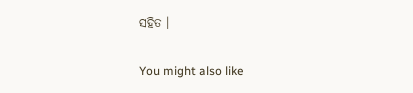ସହିତ ।

You might also like